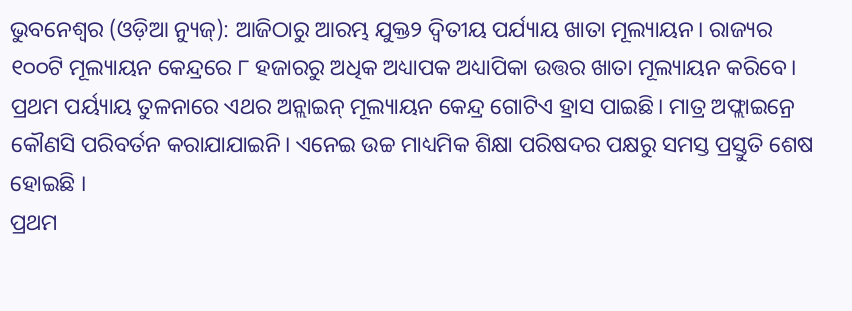ଭୁବନେଶ୍ବର (ଓଡ଼ିଆ ନ୍ୟୁଜ୍): ଆଜିଠାରୁ ଆରମ୍ଭ ଯୁକ୍ତ୨ ଦ୍ବିତୀୟ ପର୍ଯ୍ୟାୟ ଖାତା ମୂଲ୍ୟାୟନ। ରାଜ୍ୟର ୧୦୦ଟି ମୂଲ୍ୟାୟନ କେନ୍ଦ୍ରରେ ୮ ହଜାରରୁ ଅଧିକ ଅଧ୍ୟାପକ ଅଧ୍ୟାପିକା ଉତ୍ତର ଖାତା ମୂଲ୍ୟାୟନ କରିବେ। ପ୍ରଥମ ପର୍ୟ୍ୟାୟ ତୁଳନାରେ ଏଥର ଅନ୍ଲାଇନ୍ ମୂଲ୍ୟାୟନ କେନ୍ଦ୍ର ଗୋଟିଏ ହ୍ରାସ ପାଇଛି। ମାତ୍ର ଅଫ୍ଲାଇନ୍ରେ କୌଣସି ପରିବର୍ତନ କରାଯାଯାଇନି। ଏନେଇ ଉଚ୍ଚ ମାଧ୍ୟମିକ ଶିକ୍ଷା ପରିଷଦର ପକ୍ଷରୁ ସମସ୍ତ ପ୍ରସ୍ତୁତି ଶେଷ ହୋଇଛି ।
ପ୍ରଥମ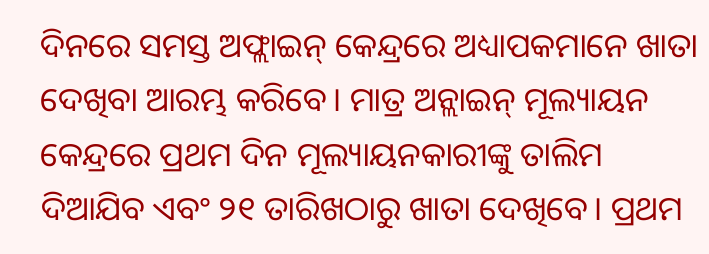ଦିନରେ ସମସ୍ତ ଅଫ୍ଲାଇନ୍ କେନ୍ଦ୍ରରେ ଅଧ୍ୟାପକମାନେ ଖାତା ଦେଖିବା ଆରମ୍ଭ କରିବେ। ମାତ୍ର ଅନ୍ଲାଇନ୍ ମୂଲ୍ୟାୟନ କେନ୍ଦ୍ରରେ ପ୍ରଥମ ଦିନ ମୂଲ୍ୟାୟନକାରୀଙ୍କୁ ତାଲିମ ଦିଆଯିବ ଏବଂ ୨୧ ତାରିଖଠାରୁ ଖାତା ଦେଖିବେ। ପ୍ରଥମ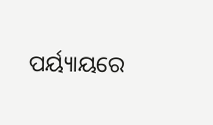ପର୍ୟ୍ୟାୟରେ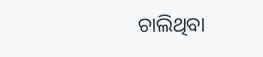ଚାଲିଥିବା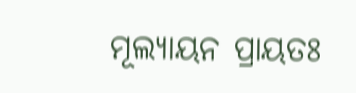ମୂଲ୍ୟାୟନ ପ୍ରାୟତଃ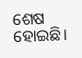ଶେଷ ହୋଇଛି।